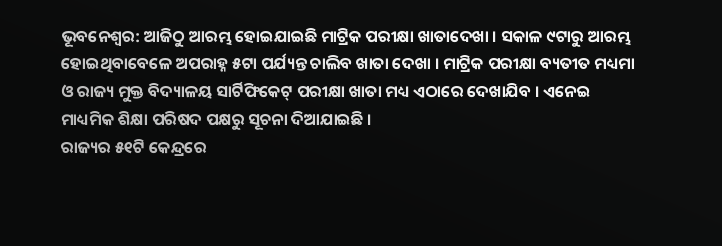ଭୂବନେଶ୍ୱର: ଆଜିଠୁ ଆରମ୍ଭ ହୋଇଯାଇଛି ମାଟ୍ରିକ ପରୀକ୍ଷା ଖାତାଦେଖା । ସକାଳ ୯ଟାରୁ ଆରମ୍ଭ ହୋଇଥିବାବେଳେ ଅପରାହ୍ନ ୫ଟା ପର୍ଯ୍ୟନ୍ତ ଚାଲିବ ଖାତା ଦେଖା । ମାଟ୍ରିକ ପରୀକ୍ଷା ବ୍ୟତୀତ ମଧ୍ୟମା ଓ ରାଜ୍ୟ ମୁକ୍ତ ବିଦ୍ୟାଳୟ ସାର୍ଟିଫିକେଟ୍ ପରୀକ୍ଷା ଖାତା ମଧ୍ୟ ଏଠାରେ ଦେଖାଯିବ । ଏନେଇ ମାଧ୍ୟମିକ ଶିକ୍ଷା ପରିଷଦ ପକ୍ଷରୁ ସୂଚନା ଦିଆଯାଇଛି ।
ରାଜ୍ୟର ୫୧ଟି କେନ୍ଦ୍ରରେ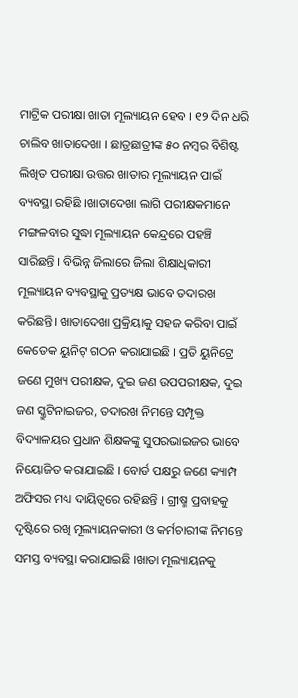ମାଟ୍ରିକ ପରୀକ୍ଷା ଖାତା ମୂଲ୍ୟାୟନ ହେବ । ୧୨ ଦିନ ଧରି ଚାଲିବ ଖାତାଦେଖା । ଛାତ୍ରଛାତ୍ରୀଙ୍କ ୫୦ ନମ୍ବର ବିଶିଷ୍ଟ ଲିଖିତ ପରୀକ୍ଷା ଉତ୍ତର ଖାତାର ମୂଲ୍ୟାୟନ ପାଇଁ ବ୍ୟବସ୍ଥା ରହିଛି ।ଖାତାଦେଖା ଲାଗି ପରୀକ୍ଷକମାନେ ମଙ୍ଗଳବାର ସୁଦ୍ଧା ମୂଲ୍ୟାୟନ କେନ୍ଦ୍ରରେ ପହଞ୍ଚି ସାରିଛନ୍ତି । ବିଭିନ୍ନ ଜିଲାରେ ଜିଲା ଶିକ୍ଷାଧିକାରୀ ମୂଲ୍ୟାୟନ ବ୍ୟବସ୍ଥାକୁ ପ୍ରତ୍ୟକ୍ଷ ଭାବେ ତଦାରଖ କରିଛନ୍ତି। ଖାତାଦେଖା ପ୍ରକ୍ରିୟାକୁ ସହଜ କରିବା ପାଇଁ କେତେକ ୟୁନିଟ୍ ଗଠନ କରାଯାଇଛି । ପ୍ରତି ୟୁନିଟ୍ରେ ଜଣେ ମୁଖ୍ୟ ପରୀକ୍ଷକ, ଦୁଇ ଜଣ ଉପପରୀକ୍ଷକ, ଦୁଇ ଜଣ ସ୍କ୍ରୁଟିନାଇଜର, ତଦାରଖ ନିମନ୍ତେ ସମ୍ପୃକ୍ତ ବିଦ୍ୟାଳୟର ପ୍ରଧାନ ଶିକ୍ଷକଙ୍କୁ ସୁପରଭାଇଜର ଭାବେ ନିୟୋଜିତ କରାଯାଇଛି । ବୋର୍ଡ ପକ୍ଷରୁ ଜଣେ କ୍ୟାମ୍ପ ଅଫିସର ମଧ୍ୟ ଦାୟିତ୍ୱରେ ରହିଛନ୍ତି । ଗ୍ରୀଷ୍ମ ପ୍ରବାହକୁ ଦୃଷ୍ଟିରେ ରଖି ମୂଲ୍ୟାୟନକାରୀ ଓ କର୍ମଚାରୀଙ୍କ ନିମନ୍ତେ ସମସ୍ତ ବ୍ୟବସ୍ଥା କରାଯାଇଛି ।ଖାତା ମୂଲ୍ୟାୟନକୁ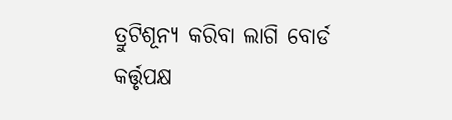ତ୍ରୁଟିଶୂନ୍ୟ କରିବା ଲାଗି ବୋର୍ଡ କର୍ତ୍ତୃପକ୍ଷ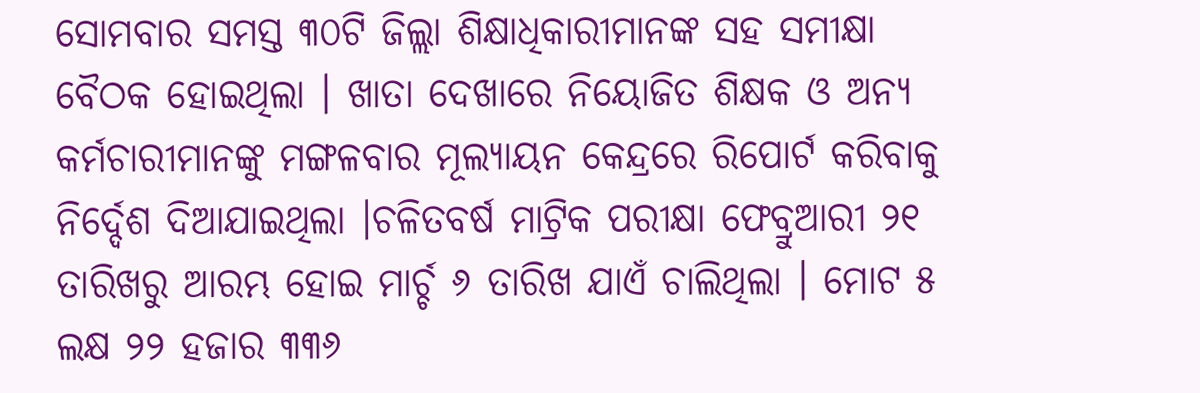ସୋମବାର ସମସ୍ତ ୩୦ଟି ଜିଲ୍ଲା ଶିକ୍ଷାଧିକାରୀମାନଙ୍କ ସହ ସମୀକ୍ଷା ବୈଠକ ହୋଇଥିଲା । ଖାତା ଦେଖାରେ ନିୟୋଜିତ ଶିକ୍ଷକ ଓ ଅନ୍ୟ କର୍ମଚାରୀମାନଙ୍କୁ ମଙ୍ଗଳବାର ମୂଲ୍ୟାୟନ କେନ୍ଦ୍ରରେ ରିପୋର୍ଟ କରିବାକୁ ନିର୍ଦ୍ଦେଶ ଦିଆଯାଇଥିଲା ।ଚଳିତବର୍ଷ ମାଟ୍ରିକ ପରୀକ୍ଷା ଫେବ୍ରୁଆରୀ ୨୧ ତାରିଖରୁ ଆରମ୍ଭ ହୋଇ ମାର୍ଚ୍ଚ ୬ ତାରିଖ ଯାଏଁ ଚାଲିଥିଲା । ମୋଟ ୫ ଲକ୍ଷ ୨୨ ହଜାର ୩୩୬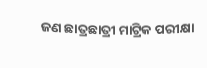ଜଣ ଛାତ୍ରଛାତ୍ରୀ ମାଟ୍ରିକ ପରୀକ୍ଷା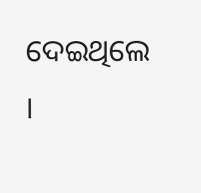ଦେଇଥିଲେ ।